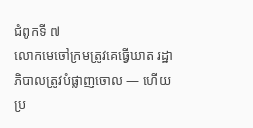ជំពូកទី ៧
លោកមេចៅក្រមត្រូវគេធ្វើឃាត រដ្ឋាភិបាលត្រូវបំផ្លាញចោល — ហើយប្រ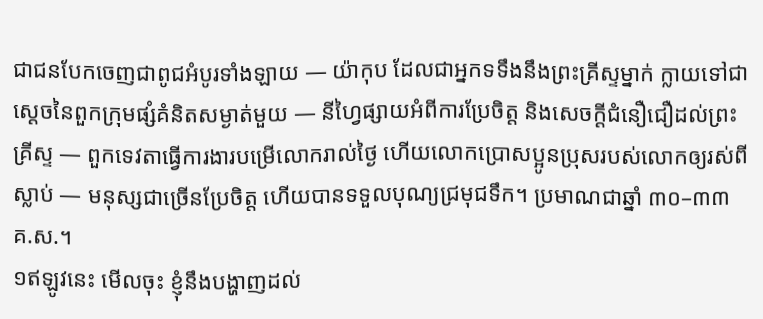ជាជនបែកចេញជាពូជអំបូរទាំងឡាយ — យ៉ាកុប ដែលជាអ្នកទទឹងនឹងព្រះគ្រីស្ទម្នាក់ ក្លាយទៅជាស្ដេចនៃពួកក្រុមផ្សំគំនិតសម្ងាត់មួយ — នីហ្វៃផ្សាយអំពីការប្រែចិត្ត និងសេចក្ដីជំនឿជឿដល់ព្រះគ្រីស្ទ — ពួកទេវតាធ្វើការងារបម្រើលោករាល់ថ្ងៃ ហើយលោកប្រោសប្អូនប្រុសរបស់លោកឲ្យរស់ពីស្លាប់ — មនុស្សជាច្រើនប្រែចិត្ត ហើយបានទទួលបុណ្យជ្រមុជទឹក។ ប្រមាណជាឆ្នាំ ៣០–៣៣ គ.ស.។
១ឥឡូវនេះ មើលចុះ ខ្ញុំនឹងបង្ហាញដល់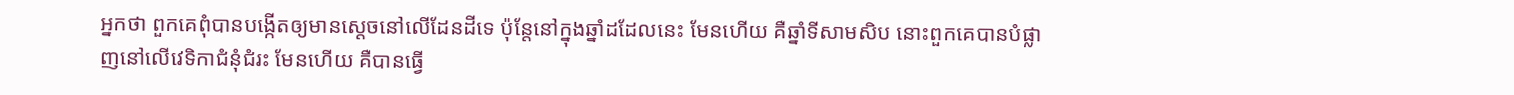អ្នកថា ពួកគេពុំបានបង្កើតឲ្យមានស្ដេចនៅលើដែនដីទេ ប៉ុន្តែនៅក្នុងឆ្នាំដដែលនេះ មែនហើយ គឺឆ្នាំទីសាមសិប នោះពួកគេបានបំផ្លាញនៅលើវេទិកាជំនុំជំរះ មែនហើយ គឺបានធ្វើ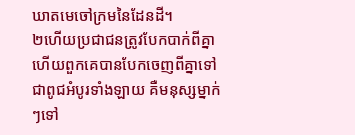ឃាតមេចៅក្រមនៃដែនដី។
២ហើយប្រជាជនត្រូវបែកបាក់ពីគ្នា ហើយពួកគេបានបែកចេញពីគ្នាទៅជាពូជអំបូរទាំងឡាយ គឺមនុស្សម្នាក់ៗទៅ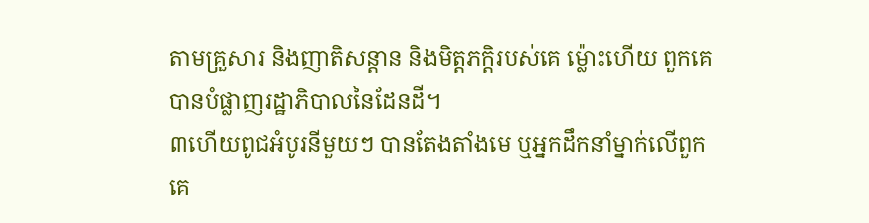តាមគ្រួសារ និងញាតិសន្តាន និងមិត្តភក្តិរបស់គេ ម្ល៉ោះហើយ ពួកគេបានបំផ្លាញរដ្ឋាភិបាលនៃដែនដី។
៣ហើយពូជអំបូរនីមួយៗ បានតែងតាំងមេ ឬអ្នកដឹកនាំម្នាក់លើពួកគេ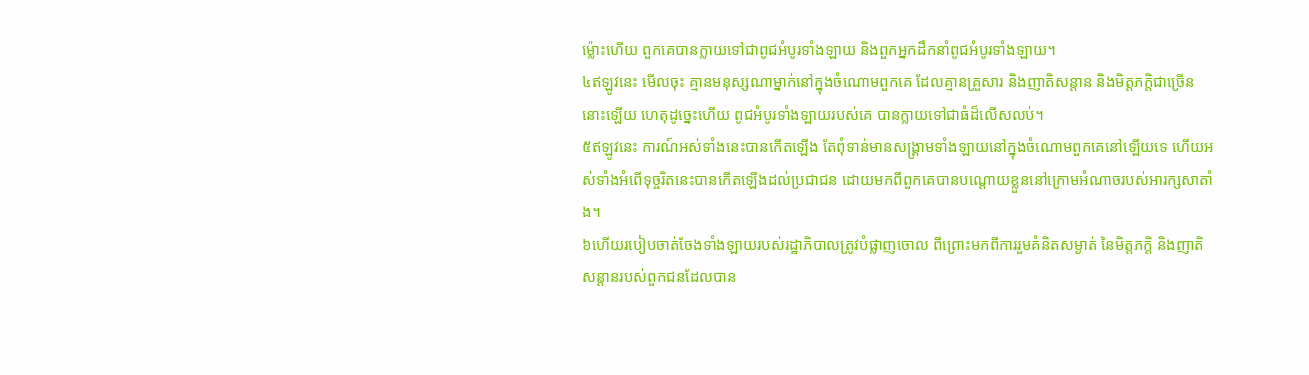ម្ល៉ោះហើយ ពួកគេបានក្លាយទៅជាពូជអំបូរទាំងឡាយ និងពួកអ្នកដឹកនាំពូជអំបូរទាំងឡាយ។
៤ឥឡូវនេះ មើលចុះ គ្មានមនុស្សណាម្នាក់នៅក្នុងចំណោមពួកគេ ដែលគ្មានគ្រួសារ និងញាតិសន្តាន និងមិត្តភក្តិជាច្រើននោះឡើយ ហេតុដូច្នេះហើយ ពូជអំបូរទាំងឡាយរបស់គេ បានក្លាយទៅជាធំដ៏លើសលប់។
៥ឥឡូវនេះ ការណ៍អស់ទាំងនេះបានកើតឡើង តែពុំទាន់មានសង្គ្រាមទាំងឡាយនៅក្នុងចំណោមពួកគេនៅឡើយទេ ហើយអស់ទាំងអំពើទុច្ចរិតនេះបានកើតឡើងដល់ប្រជាជន ដោយមកពីពួកគេបានបណ្ដោយខ្លួននៅក្រោមអំណាចរបស់អារក្សសាតាំង។
៦ហើយរបៀបចាត់ចែងទាំងឡាយរបស់រដ្ឋាភិបាលត្រូវបំផ្លាញចោល ពីព្រោះមកពីការរួមគំនិតសម្ងាត់ នៃមិត្តភក្តិ និងញាតិសន្តានរបស់ពួកជនដែលបាន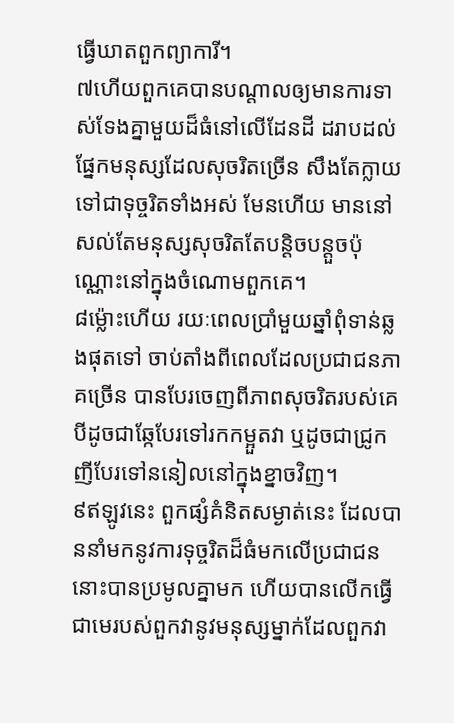ធ្វើឃាតពួកព្យាការី។
៧ហើយពួកគេបានបណ្ដាលឲ្យមានការទាស់ទែងគ្នាមួយដ៏ធំនៅលើដែនដី ដរាបដល់ផ្នែកមនុស្សដែលសុចរិតច្រើន សឹងតែក្លាយទៅជាទុច្ចរិតទាំងអស់ មែនហើយ មាននៅសល់តែមនុស្សសុចរិតតែបន្តិចបន្តួចប៉ុណ្ណោះនៅក្នុងចំណោមពួកគេ។
៨ម្ល៉ោះហើយ រយៈពេលប្រាំមួយឆ្នាំពុំទាន់ឆ្លងផុតទៅ ចាប់តាំងពីពេលដែលប្រជាជនភាគច្រើន បានបែរចេញពីភាពសុចរិតរបស់គេ បីដូចជាឆ្កែបែរទៅរកកម្អួតវា ឬដូចជាជ្រូកញីបែរទៅននៀលនៅក្នុងខ្នាចវិញ។
៩ឥឡូវនេះ ពួកផ្សំគំនិតសម្ងាត់នេះ ដែលបាននាំមកនូវការទុច្ចរិតដ៏ធំមកលើប្រជាជននោះបានប្រមូលគ្នាមក ហើយបានលើកធ្វើជាមេរបស់ពួកវានូវមនុស្សម្នាក់ដែលពួកវា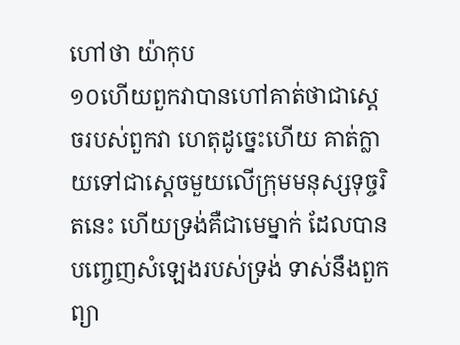ហៅថា យ៉ាកុប
១០ហើយពួកវាបានហៅគាត់ថាជាស្ដេចរបស់ពួកវា ហេតុដូច្នេះហើយ គាត់ក្លាយទៅជាស្ដេចមួយលើក្រុមមនុស្សទុច្ចរិតនេះ ហើយទ្រង់គឺជាមេម្នាក់ ដែលបានបញ្ចេញសំឡេងរបស់ទ្រង់ ទាស់នឹងពួកព្យា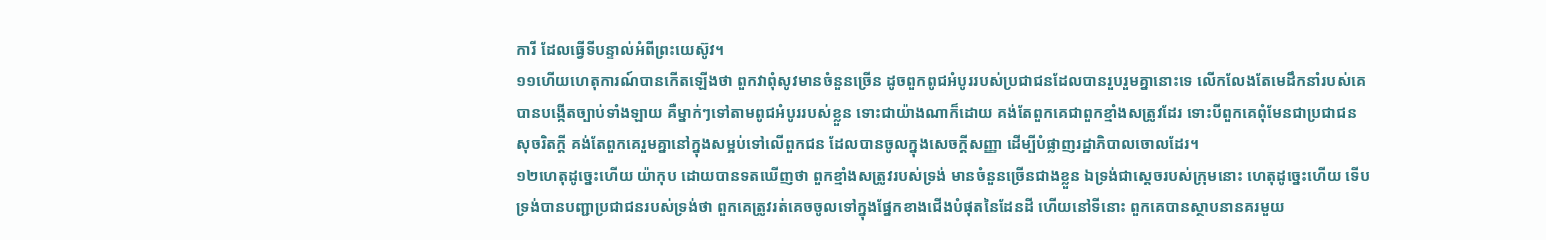ការី ដែលធ្វើទីបន្ទាល់អំពីព្រះយេស៊ូវ។
១១ហើយហេតុការណ៍បានកើតឡើងថា ពួកវាពុំសូវមានចំនួនច្រើន ដូចពួកពូជអំបូររបស់ប្រជាជនដែលបានរួបរួមគ្នានោះទេ លើកលែងតែមេដឹកនាំរបស់គេ បានបង្កើតច្បាប់ទាំងឡាយ គឺម្នាក់ៗទៅតាមពូជអំបូររបស់ខ្លួន ទោះជាយ៉ាងណាក៏ដោយ គង់តែពួកគេជាពួកខ្មាំងសត្រូវដែរ ទោះបីពួកគេពុំមែនជាប្រជាជនសុចរិតក្ដី គង់តែពួកគេរួមគ្នានៅក្នុងសម្អប់ទៅលើពួកជន ដែលបានចូលក្នុងសេចក្ដីសញ្ញា ដើម្បីបំផ្លាញរដ្ឋាភិបាលចោលដែរ។
១២ហេតុដូច្នេះហើយ យ៉ាកុប ដោយបានទតឃើញថា ពួកខ្មាំងសត្រូវរបស់ទ្រង់ មានចំនួនច្រើនជាងខ្លួន ឯទ្រង់ជាស្ដេចរបស់ក្រុមនោះ ហេតុដូច្នេះហើយ ទើបទ្រង់បានបញ្ជាប្រជាជនរបស់ទ្រង់ថា ពួកគេត្រូវរត់គេចចូលទៅក្នុងផ្នែកខាងជើងបំផុតនៃដែនដី ហើយនៅទីនោះ ពួកគេបានស្ថាបនានគរមួយ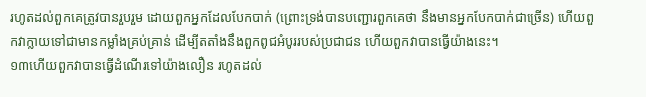រហូតដល់ពួកគេត្រូវបានរួបរួម ដោយពួកអ្នកដែលបែកបាក់ (ព្រោះទ្រង់បានបញ្ជោរពួកគេថា នឹងមានអ្នកបែកបាក់ជាច្រើន) ហើយពួកវាក្លាយទៅជាមានកម្លាំងគ្រប់គ្រាន់ ដើម្បីតតាំងនឹងពួកពូជអំបូររបស់ប្រជាជន ហើយពួកវាបានធ្វើយ៉ាងនេះ។
១៣ហើយពួកវាបានធ្វើដំណើរទៅយ៉ាងលឿន រហូតដល់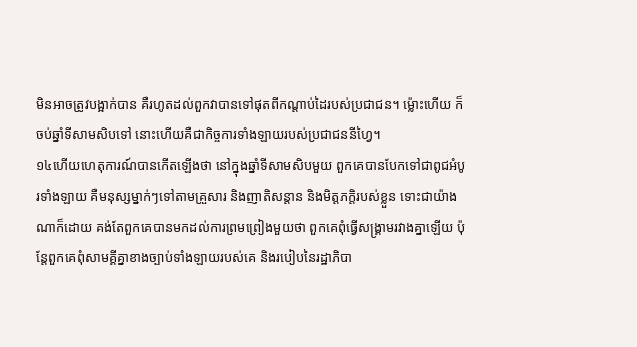មិនអាចត្រូវបង្អាក់បាន គឺរហូតដល់ពួកវាបានទៅផុតពីកណ្ដាប់ដៃរបស់ប្រជាជន។ ម្ល៉ោះហើយ ក៏ចប់ឆ្នាំទីសាមសិបទៅ នោះហើយគឺជាកិច្ចការទាំងឡាយរបស់ប្រជាជននីហ្វៃ។
១៤ហើយហេតុការណ៍បានកើតឡើងថា នៅក្នុងឆ្នាំទីសាមសិបមួយ ពួកគេបានបែកទៅជាពូជអំបូរទាំងឡាយ គឺមនុស្សម្នាក់ៗទៅតាមគ្រួសារ និងញាតិសន្តាន និងមិត្តភក្តិរបស់ខ្លួន ទោះជាយ៉ាងណាក៏ដោយ គង់តែពួកគេបានមកដល់ការព្រមព្រៀងមួយថា ពួកគេពុំធ្វើសង្គ្រាមរវាងគ្នាឡើយ ប៉ុន្តែពួកគេពុំសាមគ្គីគ្នាខាងច្បាប់ទាំងឡាយរបស់គេ និងរបៀបនៃរដ្ឋាភិបា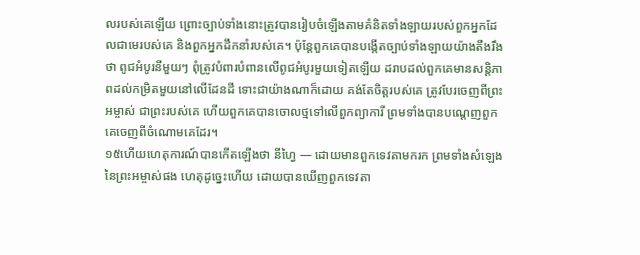លរបស់គេឡើយ ព្រោះច្បាប់ទាំងនោះត្រូវបានរៀបចំឡើងតាមគំនិតទាំងឡាយរបស់ពួកអ្នកដែលជាមេរបស់គេ និងពួកអ្នកដឹកនាំរបស់គេ។ ប៉ុន្តែពួកគេបានបង្កើតច្បាប់ទាំងឡាយយ៉ាងតឹងរឹងថា ពូជអំបូរនីមួយៗ ពុំត្រូវបំពារបំពានលើពូជអំបូរមួយទៀតឡើយ ដរាបដល់ពួកគេមានសន្តិភាពដល់កម្រិតមួយនៅលើដែនដី ទោះជាយ៉ាងណាក៏ដោយ គង់តែចិត្តរបស់គេ ត្រូវបែរចេញពីព្រះអម្ចាស់ ជាព្រះរបស់គេ ហើយពួកគេបានចោលថ្មទៅលើពួកព្យាការី ព្រមទាំងបានបណ្ដេញពួកគេចេញពីចំណោមគេដែរ។
១៥ហើយហេតុការណ៍បានកើតឡើងថា នីហ្វៃ — ដោយមានពួកទេវតាមករក ព្រមទាំងសំឡេងនៃព្រះអម្ចាស់ផង ហេតុដូច្នេះហើយ ដោយបានឃើញពួកទេវតា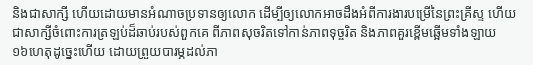និងជាសាក្សី ហើយដោយមានអំណាចប្រទានឲ្យលោក ដើម្បីឲ្យលោកអាចដឹងអំពីការងារបម្រើនៃព្រះគ្រីស្ទ ហើយជាសាក្សីចំពោះការត្រឡប់ដ៏ឆាប់របស់ពួកគេ ពីភាពសុចរិតទៅកាន់ភាពទុច្ចរិត និងភាពគួរខ្ពើមឆ្អើមទាំងឡាយ
១៦ហេតុដូច្នេះហើយ ដោយព្រួយបារម្ភដល់ភា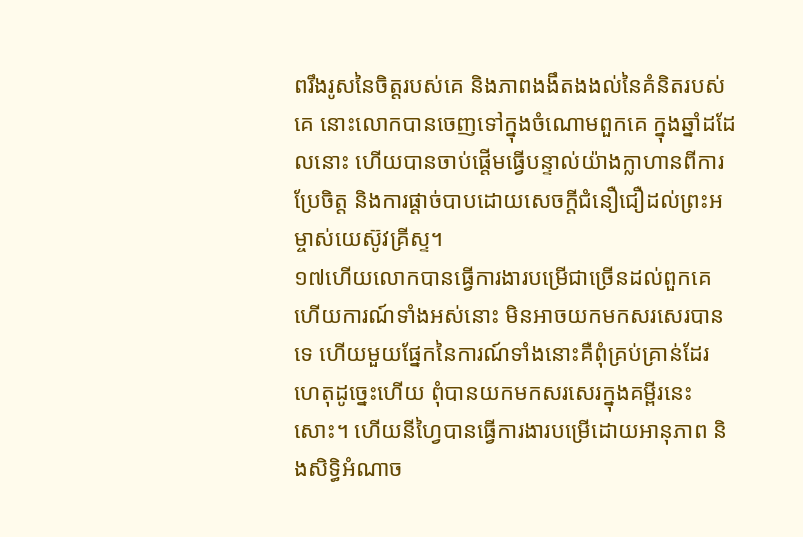ពរឹងរូសនៃចិត្តរបស់គេ និងភាពងងឹតងងល់នៃគំនិតរបស់គេ នោះលោកបានចេញទៅក្នុងចំណោមពួកគេ ក្នុងឆ្នាំដដែលនោះ ហើយបានចាប់ផ្ដើមធ្វើបន្ទាល់យ៉ាងក្លាហានពីការប្រែចិត្ត និងការផ្ដាច់បាបដោយសេចក្ដីជំនឿជឿដល់ព្រះអម្ចាស់យេស៊ូវគ្រីស្ទ។
១៧ហើយលោកបានធ្វើការងារបម្រើជាច្រើនដល់ពួកគេ ហើយការណ៍ទាំងអស់នោះ មិនអាចយកមកសរសេរបានទេ ហើយមួយផ្នែកនៃការណ៍ទាំងនោះគឺពុំគ្រប់គ្រាន់ដែរ ហេតុដូច្នេះហើយ ពុំបានយកមកសរសេរក្នុងគម្ពីរនេះសោះ។ ហើយនីហ្វៃបានធ្វើការងារបម្រើដោយអានុភាព និងសិទ្ធិអំណាច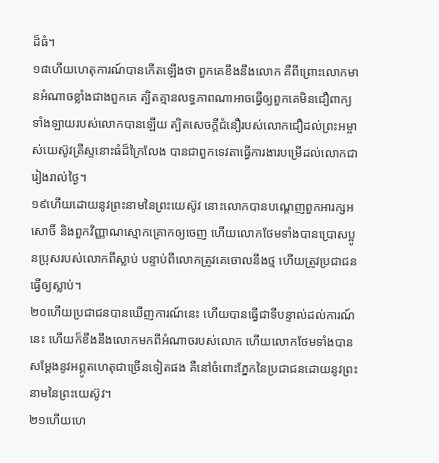ដ៏ធំ។
១៨ហើយហេតុការណ៍បានកើតឡើងថា ពួកគេខឹងនឹងលោក គឺពីព្រោះលោកមានអំណាចខ្លាំងជាងពួកគេ ត្បិតគ្មានលទ្ធភាពណាអាចធ្វើឲ្យពួកគេមិនជឿពាក្យទាំងឡាយរបស់លោកបានឡើយ ត្បិតសេចក្ដីជំនឿរបស់លោកជឿដល់ព្រះអម្ចាស់យេស៊ូវគ្រីស្ទនោះធំដ៏ក្រៃលែង បានជាពួកទេវតាធ្វើការងារបម្រើដល់លោកជារៀងរាល់ថ្ងៃ។
១៩ហើយដោយនូវព្រះនាមនៃព្រះយេស៊ូវ នោះលោកបានបណ្ដេញពួកអារក្សអសោចិ៍ និងពួកវិញ្ញាណស្មោកគ្រោកឲ្យចេញ ហើយលោកថែមទាំងបានប្រោសប្អូនប្រុសរបស់លោកពីស្លាប់ បន្ទាប់ពីលោកត្រូវគេចោលនឹងថ្ម ហើយត្រូវប្រជាជនធ្វើឲ្យស្លាប់។
២០ហើយប្រជាជនបានឃើញការណ៍នេះ ហើយបានធ្វើជាទីបន្ទាល់ដល់ការណ៍នេះ ហើយក៏ខឹងនឹងលោកមកពីអំណាចរបស់លោក ហើយលោកថែមទាំងបានសម្ដែងនូវអព្ភូតហេតុជាច្រើនទៀតផង គឺនៅចំពោះភ្នែកនៃប្រជាជនដោយនូវព្រះនាមនៃព្រះយេស៊ូវ។
២១ហើយហេ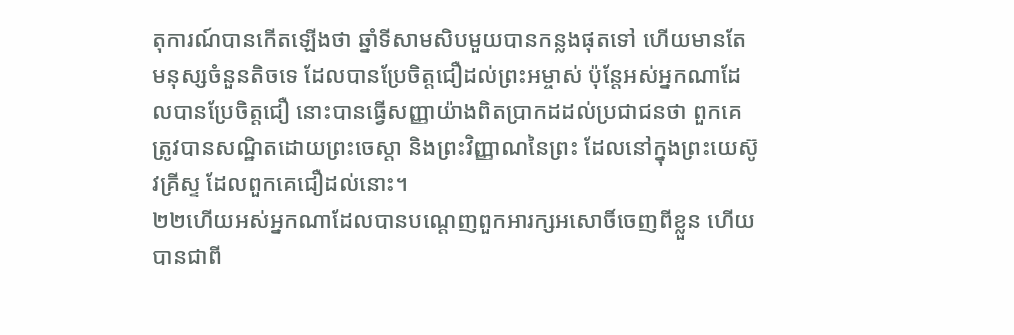តុការណ៍បានកើតឡើងថា ឆ្នាំទីសាមសិបមួយបានកន្លងផុតទៅ ហើយមានតែមនុស្សចំនួនតិចទេ ដែលបានប្រែចិត្តជឿដល់ព្រះអម្ចាស់ ប៉ុន្តែអស់អ្នកណាដែលបានប្រែចិត្តជឿ នោះបានធ្វើសញ្ញាយ៉ាងពិតប្រាកដដល់ប្រជាជនថា ពួកគេត្រូវបានសណ្ឋិតដោយព្រះចេស្ដា និងព្រះវិញ្ញាណនៃព្រះ ដែលនៅក្នុងព្រះយេស៊ូវគ្រីស្ទ ដែលពួកគេជឿដល់នោះ។
២២ហើយអស់អ្នកណាដែលបានបណ្ដេញពួកអារក្សអសោចិ៍ចេញពីខ្លួន ហើយបានជាពី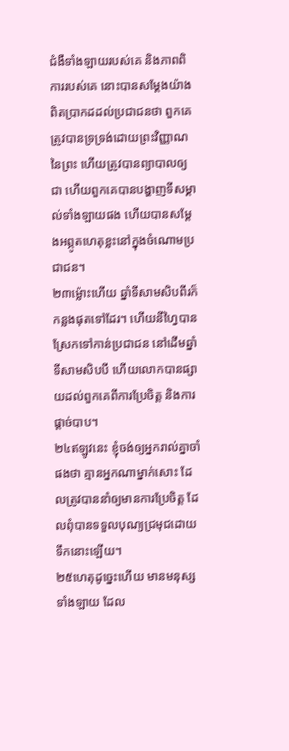ជំងឺទាំងឡាយរបស់គេ និងភាពពិការរបស់គេ នោះបានសម្ដែងយ៉ាងពិតប្រាកដដល់ប្រជាជនថា ពួកគេត្រូវបានទ្រទ្រង់ដោយព្រះវិញ្ញាណនៃព្រះ ហើយត្រូវបានព្យាបាលឲ្យជា ហើយពួកគេបានបង្ហាញទីសម្គាល់ទាំងឡាយផង ហើយបានសម្ដែងអព្ភូតហេតុខ្លះនៅក្នុងចំណោមប្រជាជន។
២៣ម្ល៉ោះហើយ ឆ្នាំទីសាមសិបពីរក៏កន្លងផុតទៅដែរ។ ហើយនីហ្វៃបានស្រែកទៅកាន់ប្រជាជន នៅដើមឆ្នាំទីសាមសិបបី ហើយលោកបានផ្សាយដល់ពួកគេពីការប្រែចិត្ត និងការផ្ដាច់បាប។
២៤ឥឡូវនេះ ខ្ញុំចង់ឲ្យអ្នករាល់គ្នាចាំផងថា គ្មានអ្នកណាម្នាក់សោះ ដែលត្រូវបាននាំឲ្យមានការប្រែចិត្ត ដែលពុំបានទទួលបុណ្យជ្រមុជដោយទឹកនោះឡើយ។
២៥ហេតុដូច្នេះហើយ មានមនុស្សទាំងឡាយ ដែល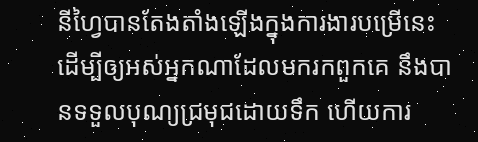នីហ្វៃបានតែងតាំងឡើងក្នុងការងារបម្រើនេះ ដើម្បីឲ្យអស់អ្នកណាដែលមករកពួកគេ នឹងបានទទួលបុណ្យជ្រមុជដោយទឹក ហើយការ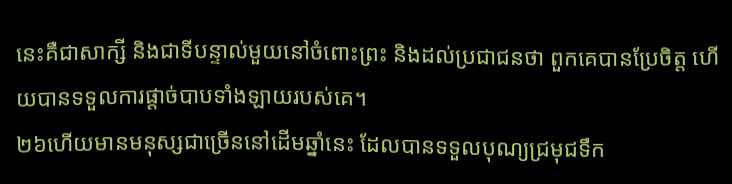នេះគឺជាសាក្សី និងជាទីបន្ទាល់មួយនៅចំពោះព្រះ និងដល់ប្រជាជនថា ពួកគេបានប្រែចិត្ត ហើយបានទទួលការផ្ដាច់បាបទាំងឡាយរបស់គេ។
២៦ហើយមានមនុស្សជាច្រើននៅដើមឆ្នាំនេះ ដែលបានទទួលបុណ្យជ្រមុជទឹក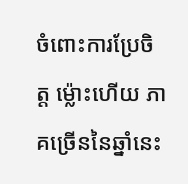ចំពោះការប្រែចិត្ត ម្ល៉ោះហើយ ភាគច្រើននៃឆ្នាំនេះ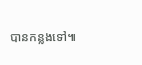បានកន្លងទៅ៕